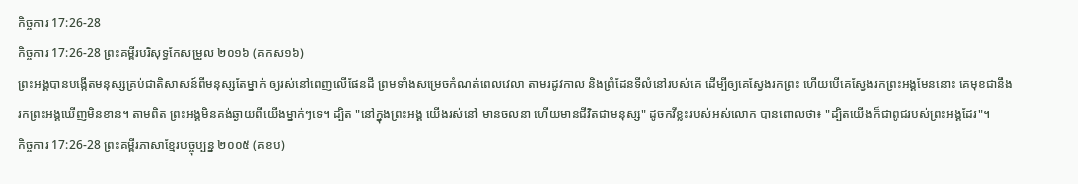កិច្ចការ 17:26-28
កិច្ចការ 17:26-28 ព្រះគម្ពីរបរិសុទ្ធកែសម្រួល ២០១៦ (គកស១៦)
ព្រះអង្គបានបង្កើតមនុស្សគ្រប់ជាតិសាសន៍ពីមនុស្សតែម្នាក់ ឲ្យរស់នៅពេញលើផែនដី ព្រមទាំងសម្រេចកំណត់ពេលវេលា តាមរដូវកាល និងព្រំដែនទីលំនៅរបស់គេ ដើម្បីឲ្យគេស្វែងរកព្រះ ហើយបើគេស្វែងរកព្រះអង្គមែននោះ គេមុខជានឹងរកព្រះអង្គឃើញមិនខាន។ តាមពិត ព្រះអង្គមិនគង់ឆ្ងាយពីយើងម្នាក់ៗទេ។ ដ្បិត "នៅក្នុងព្រះអង្គ យើងរស់នៅ មានចលនា ហើយមានជីវិតជាមនុស្ស" ដូចកវីខ្លះរបស់អស់លោក បានពោលថា៖ "ដ្បិតយើងក៏ជាពូជរបស់ព្រះអង្គដែរ"។
កិច្ចការ 17:26-28 ព្រះគម្ពីរភាសាខ្មែរបច្ចុប្បន្ន ២០០៥ (គខប)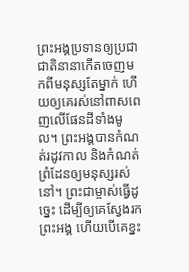ព្រះអង្គប្រទានឲ្យប្រជាជាតិនានាកើតចេញមកពីមនុស្សតែម្នាក់ ហើយឲ្យគេរស់នៅពាសពេញលើផែនដីទាំងមូល។ ព្រះអង្គបានកំណត់រដូវកាល និងកំណត់ព្រំដែនឲ្យមនុស្សរស់នៅ។ ព្រះជាម្ចាស់ធ្វើដូច្នេះ ដើម្បីឲ្យគេស្វែងរកព្រះអង្គ ហើយបើគេខ្នះ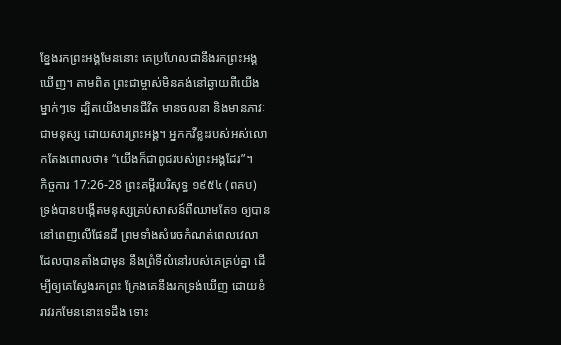ខ្នែងរកព្រះអង្គមែននោះ គេប្រហែលជានឹងរកព្រះអង្គឃើញ។ តាមពិត ព្រះជាម្ចាស់មិនគង់នៅឆ្ងាយពីយើងម្នាក់ៗទេ ដ្បិតយើងមានជីវិត មានចលនា និងមានភាវៈជាមនុស្ស ដោយសារព្រះអង្គ។ អ្នកកវីខ្លះរបស់អស់លោកតែងពោលថា៖ “យើងក៏ជាពូជរបស់ព្រះអង្គដែរ”។
កិច្ចការ 17:26-28 ព្រះគម្ពីរបរិសុទ្ធ ១៩៥៤ (ពគប)
ទ្រង់បានបង្កើតមនុស្សគ្រប់សាសន៍ពីឈាមតែ១ ឲ្យបាននៅពេញលើផែនដី ព្រមទាំងសំរេចកំណត់ពេលវេលា ដែលបានតាំងជាមុន នឹងព្រំទីលំនៅរបស់គេគ្រប់គ្នា ដើម្បីឲ្យគេស្វែងរកព្រះ ក្រែងគេនឹងរកទ្រង់ឃើញ ដោយខំរាវរកមែននោះទេដឹង ទោះ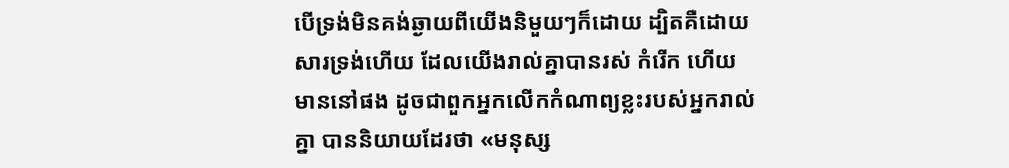បើទ្រង់មិនគង់ឆ្ងាយពីយើងនិមួយៗក៏ដោយ ដ្បិតគឺដោយសារទ្រង់ហើយ ដែលយើងរាល់គ្នាបានរស់ កំរើក ហើយមាននៅផង ដូចជាពួកអ្នកលើកកំណាព្យខ្លះរបស់អ្នករាល់គ្នា បាននិយាយដែរថា «មនុស្ស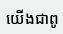យើងជាពូ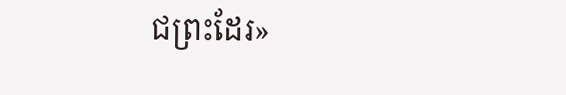ជព្រះដែរ»